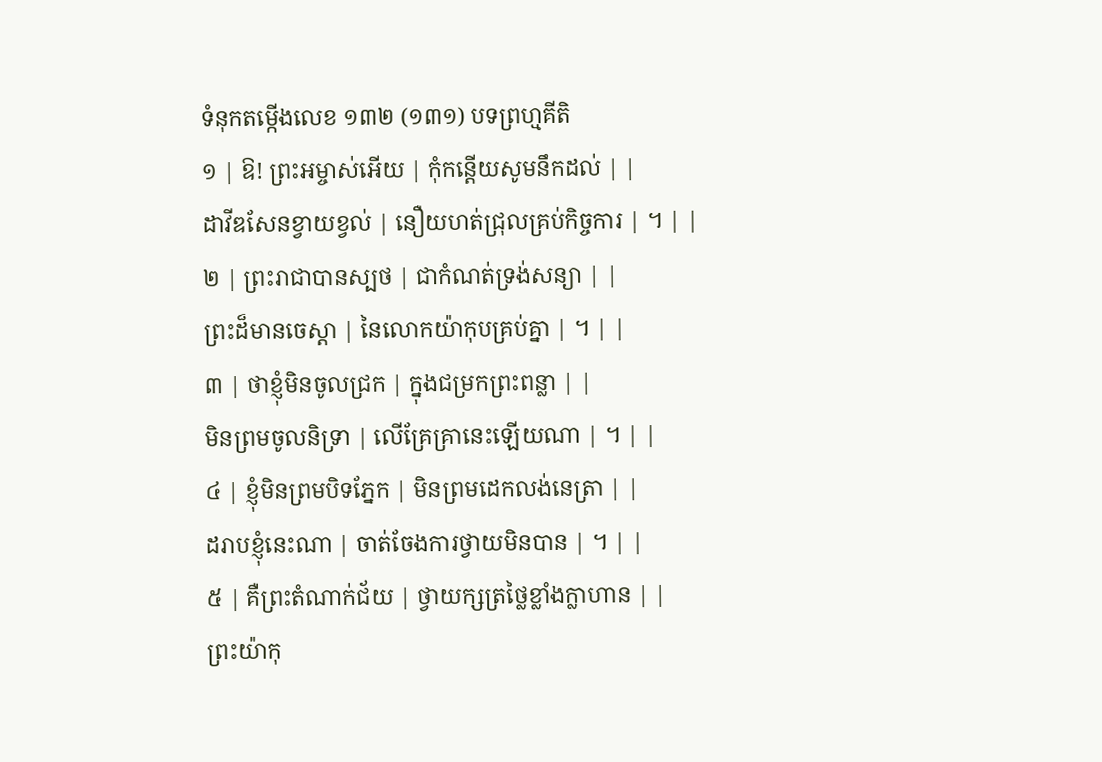ទំនុកតម្កើងលេខ ១៣២ (១៣១) បទព្រហ្មគីតិ
១ | ឱ! ព្រះអម្ចាស់អើយ | កុំកន្តើយសូមនឹកដល់ | |
ដាវីឌសែនខ្វាយខ្វល់ | នឿយហត់ជ្រុលគ្រប់កិច្ចការ | ។ | |
២ | ព្រះរាជាបានស្បថ | ជាកំណត់ទ្រង់សន្យា | |
ព្រះដ៏មានចេស្តា | នៃលោកយ៉ាកុបគ្រប់គ្នា | ។ | |
៣ | ថាខ្ញុំមិនចូលជ្រក | ក្នុងជម្រកព្រះពន្លា | |
មិនព្រមចូលនិទ្រា | លើគ្រែគ្រានេះឡើយណា | ។ | |
៤ | ខ្ញុំមិនព្រមបិទភ្នែក | មិនព្រមដេកលង់នេត្រា | |
ដរាបខ្ញុំនេះណា | ចាត់ចែងការថ្វាយមិនបាន | ។ | |
៥ | គឺព្រះតំណាក់ជ័យ | ថ្វាយក្សត្រថ្លៃខ្លាំងក្លាហាន | |
ព្រះយ៉ាកុ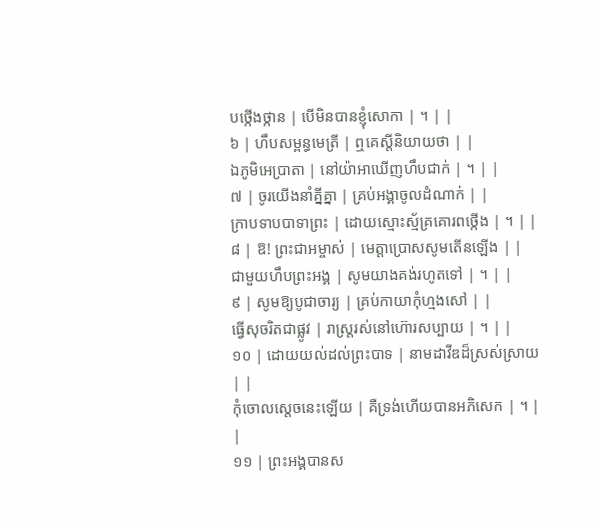បថ្កើងថ្កាន | បើមិនបានខ្ញុំសោកា | ។ | |
៦ | ហឹបសម្ពន្ធមេត្រី | ឮគេស្តីនិយាយថា | |
ឯភូមិអេប្រាតា | នៅយ៉ាអាឃើញហឹបជាក់ | ។ | |
៧ | ចូរយើងនាំគ្នីគ្នា | គ្រប់អង្គាចូលដំណាក់ | |
ក្រាបទាបបាទាព្រះ | ដោយស្មោះស្ម័គ្រគោរពថ្កើង | ។ | |
៨ | ឱ! ព្រះជាអម្ចាស់ | មេត្តាប្រោសសូមតើនឡើង | |
ជាមួយហឹបព្រះអង្គ | សូមយាងគង់រហូតទៅ | ។ | |
៩ | សូមឱ្យបូជាចារ្យ | គ្រប់កាយាកុំហ្មងសៅ | |
ធ្វើសុចរិតជាផ្លូវ | រាស្រ្តរស់នៅហ៊ោរសប្បាយ | ។ | |
១០ | ដោយយល់ដល់ព្រះបាទ | នាមដាវីឌដ៏ស្រស់ស្រាយ | |
កុំចោលស្តេចនេះឡើយ | គឺទ្រង់ហើយបានអភិសេក | ។ | |
១១ | ព្រះអង្គបានស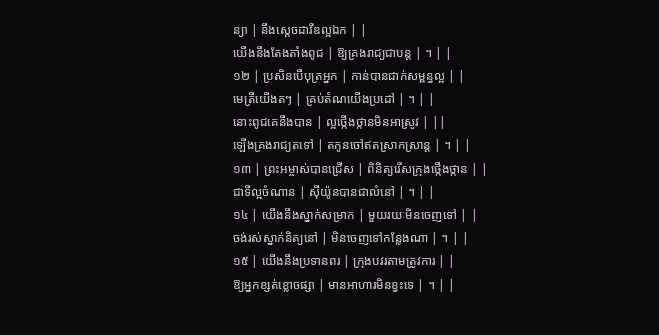ន្យា | នឹងស្តេចដាវីឌល្អឯក | |
យើងនឹងតែងតាំងពូជ | ឱ្យគ្រងរាជ្យជាបន្ត | ។ | |
១២ | ប្រសិនបើបុត្រអ្នក | កាន់បានជាក់សម្ពន្ធល្អ | |
មេត្រីយើងតៗ | គ្រប់តំណយើងប្រដៅ | ។ | |
នោះពូជគេនឹងបាន | ល្អថ្កើងថ្កានមិនអាស្រូវ | ||
ឡើងគ្រងរាជ្យតទៅ | តកូនចៅឥតស្រាកស្រាន្ត | ។ | |
១៣ | ព្រះអម្ចាស់បានជ្រើស | ពិនិត្យរើសក្រុងថ្កើងថ្កាន | |
ជាទីល្អចំណាន | ស៊ីយ៉ូនបានជាលំនៅ | ។ | |
១៤ | យើងនឹងស្នាក់សម្រាក | មួយរយៈមិនចេញទៅ | |
ចង់រស់ស្នាក់និត្យនៅ | មិនចេញទៅកន្លែងណា | ។ | |
១៥ | យើងនឹងប្រទានពរ | ក្រុងបវរតាមត្រូវការ | |
ឱ្យអ្នកខ្សត់ខ្លោចផ្សា | មានអាហារមិនខ្វះទេ | ។ | |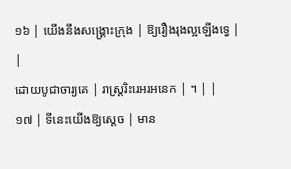១៦ | យើងនឹងសង្គ្រោះក្រុង | ឱ្យរឿងរុងល្អឡើងទ្វេ | |
ដោយបូជាចារ្យគេ | រាស្រ្តរិះរេអរអនេក | ។ | |
១៧ | ទីនេះយើងឱ្យស្តេច | មាន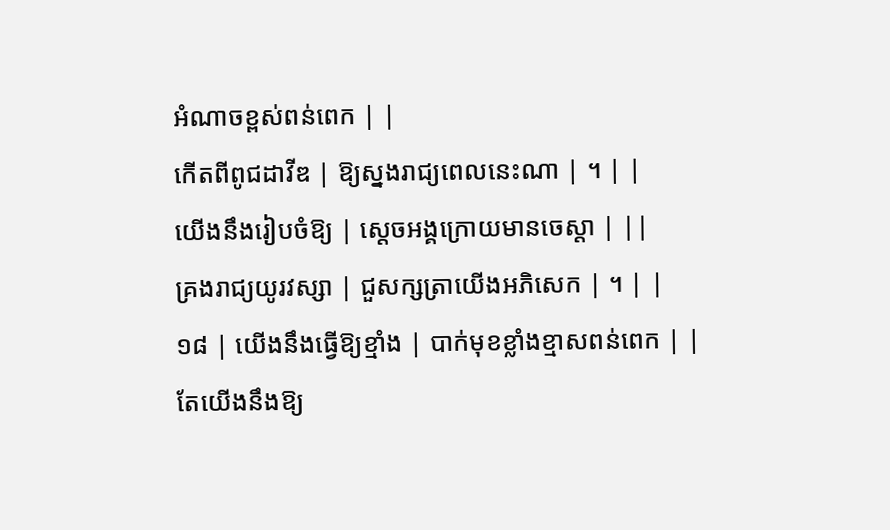អំណាចខ្ពស់ពន់ពេក | |
កើតពីពូជដាវីឌ | ឱ្យស្នងរាជ្យពេលនេះណា | ។ | |
យើងនឹងរៀបចំឱ្យ | ស្តេចអង្គក្រោយមានចេស្តា | ||
គ្រងរាជ្យយូរវស្សា | ជួសក្សត្រាយើងអភិសេក | ។ | |
១៨ | យើងនឹងធ្វើឱ្យខ្មាំង | បាក់មុខខ្លាំងខ្មាសពន់ពេក | |
តែយើងនឹងឱ្យ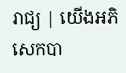រាជ្យ | យើងអភិសេកបា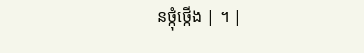នថ្កុំថ្កើង | ។ |